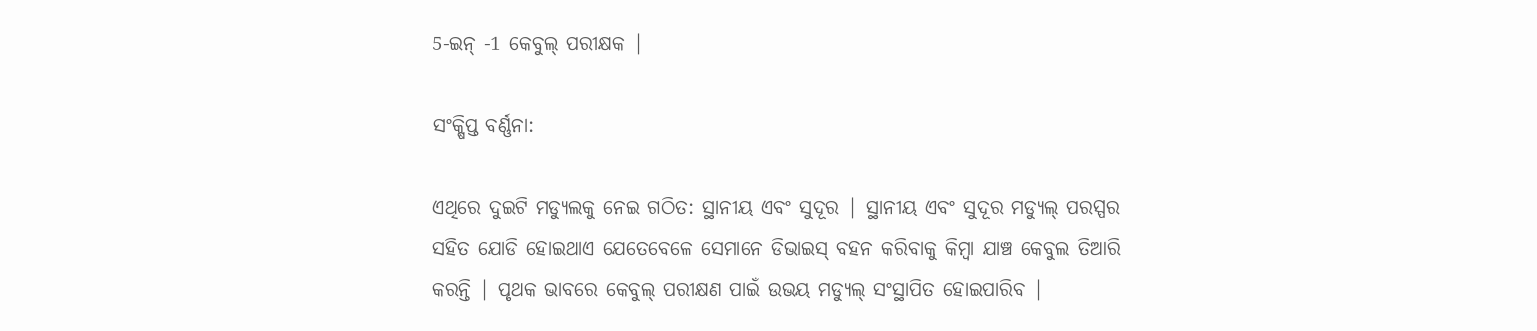5-ଇନ୍ -1 କେବୁଲ୍ ପରୀକ୍ଷକ |

ସଂକ୍ଷିପ୍ତ ବର୍ଣ୍ଣନା:

ଏଥିରେ ଦୁଇଟି ମଡ୍ୟୁଲକୁ ନେଇ ଗଠିତ: ସ୍ଥାନୀୟ ଏବଂ ସୁଦୂର | ସ୍ଥାନୀୟ ଏବଂ ସୁଦୂର ମଡ୍ୟୁଲ୍ ପରସ୍ପର ସହିତ ଯୋଡି ହୋଇଥାଏ ଯେତେବେଳେ ସେମାନେ ଡିଭାଇସ୍ ବହନ କରିବାକୁ କିମ୍ବା ଯାଞ୍ଚ କେବୁଲ ତିଆରି କରନ୍ତି | ପୃଥକ ଭାବରେ କେବୁଲ୍ ପରୀକ୍ଷଣ ପାଇଁ ଉଭୟ ମଡ୍ୟୁଲ୍ ସଂସ୍ଥାପିତ ହୋଇପାରିବ |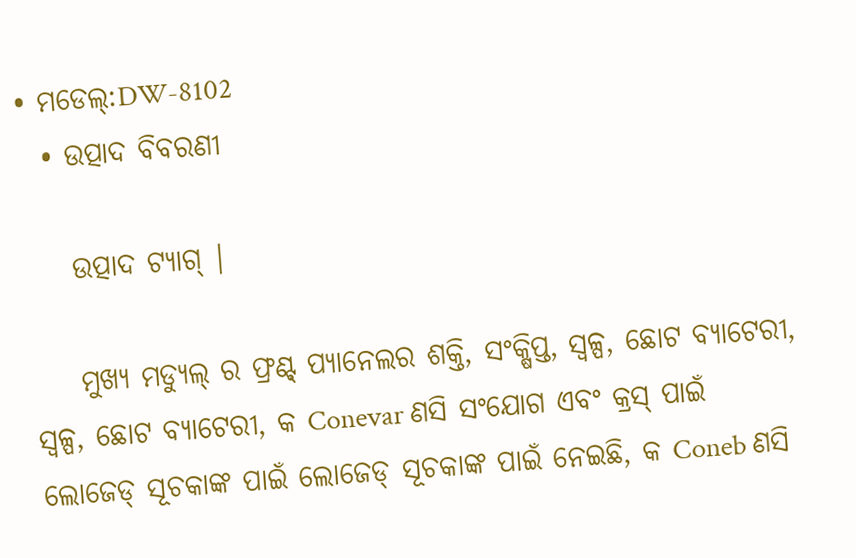• ମଡେଲ୍:DW-8102
  • ଉତ୍ପାଦ ବିବରଣୀ

    ଉତ୍ପାଦ ଟ୍ୟାଗ୍ |

    ମୁଖ୍ୟ ମଡ୍ୟୁଲ୍ ର ଫ୍ରଣ୍ଟ୍ ପ୍ୟାନେଲର ଶକ୍ତି, ସଂକ୍ଷିପ୍ତ, ସ୍ୱଳ୍ପ, ଛୋଟ ବ୍ୟାଟେରୀ, ସ୍ୱଳ୍ପ, ଛୋଟ ବ୍ୟାଟେରୀ, କ Conevar ଣସି ସଂଯୋଗ ଏବଂ କ୍ରସ୍ ପାଇଁ ଲୋଜେଡ୍ ସୂଚକାଙ୍କ ପାଇଁ ଲୋଜେଡ୍ ସୂଚକାଙ୍କ ପାଇଁ ନେଇଛି, କ Coneb ଣସି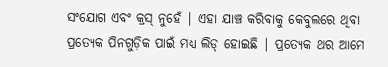ସଂଯୋଗ ଏବଂ କ୍ରସ୍ ନୁହେଁ | ଏହା ଯାଞ୍ଚ କରିବାକୁ କେବୁଲରେ ଥିବା ପ୍ରତ୍ୟେକ ପିନଗୁଡ଼ିକ ପାଇଁ ମଧ୍ୟ ଲିଡ୍ ହୋଇଛି | ପ୍ରତ୍ୟେକ ଥର ଆମେ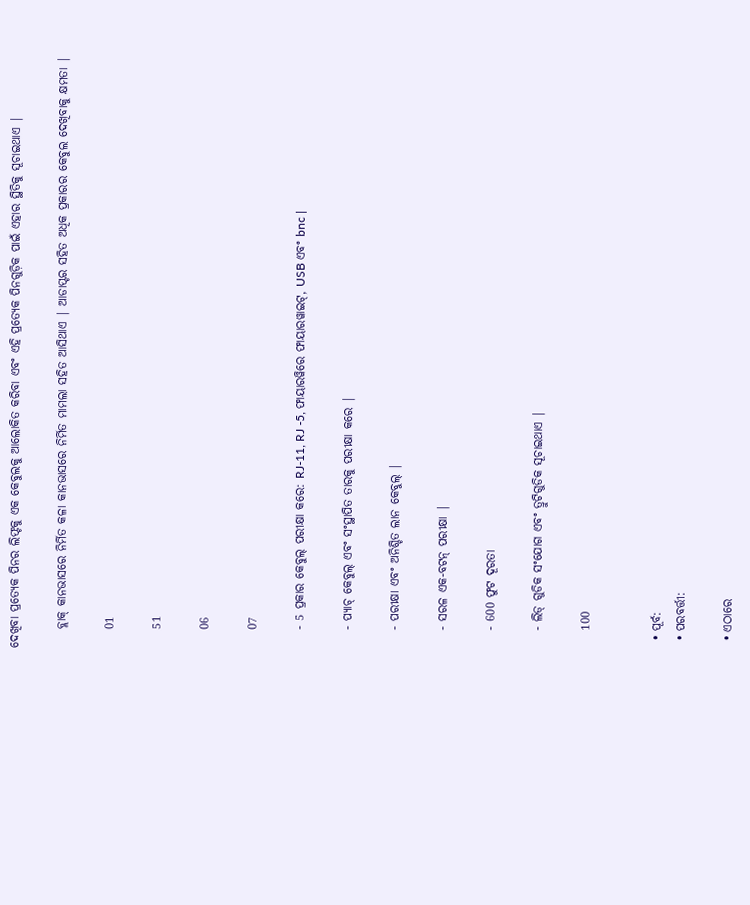ଦେଖିବା ପ୍ରତ୍ୟେକ ପିନର ଲିଫ୍ଟକୁ ଏକ କେବୁଲକୁ ଆଲୋକିତ କରିବା ଏବଂ ଏହି ପ୍ରତ୍ୟେକ ପିନଗୁଡ଼ିକ ପାଇଁ ଏହାର ସ୍ଥିତିକୁ ସୂଚାଇଥାଏ |

    ବ୍ଲାକ୍ କାନଭାସରେ ନିର୍ମିତ କଳା କାନଭାସରେ ନିର୍ମିତ ମାମଲା ସହିତ ଆସିଥାଏ | ଆଡାପ୍ଟର ସହିତ ଅଧିକ ପ୍ରକାରର କେବୁଲ ଦେଖିବାକୁ କ୍ଷମତା |

    01

    51

    06

    07

    - 5 ପ୍ରକାର କେବୁଲ୍ ପରୀକ୍ଷା କରେ: RJ-11, RJ -5, ଫାୟାରୱିରେ ଫାୟାରୱାଇଟ୍, USB ଏବଂ bnc |

    - ପ୍ୟାଚ୍ କେବୁଲ୍ ଏବଂ ସଂସ୍ଥାପିତ ତାରକୁ ପରୀକ୍ଷା କରେ |

    - ପରୀକ୍ଷା ଏବଂ ଅନିଶ୍ଚିତ ଲାନ କେବୁଲ୍ |

    - ସରଳ ଏକ-ବଟନ୍ ପରୀକ୍ଷା |

    - 600 ଫୁଟ ଦୂରତା

    - ଲିଡ୍ ଗୁଡିକ ସଂଯୋଗ ଏବଂ ତ୍ରୁଟିଗୁଡିକ ସୂଚାଇଥାଏ |

    100


  • ପୂର୍ବ:
  • ପରବର୍ତ୍ତୀ:

  • ଏଠାରେ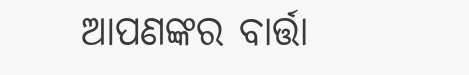ଆପଣଙ୍କର ବାର୍ତ୍ତା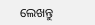ଲେଖନ୍ତୁ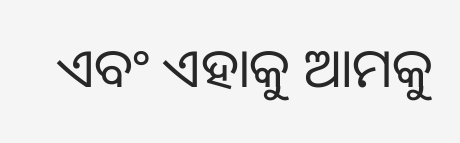ଏବଂ ଏହାକୁ ଆମକୁ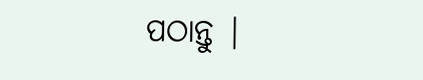ପଠାନ୍ତୁ |